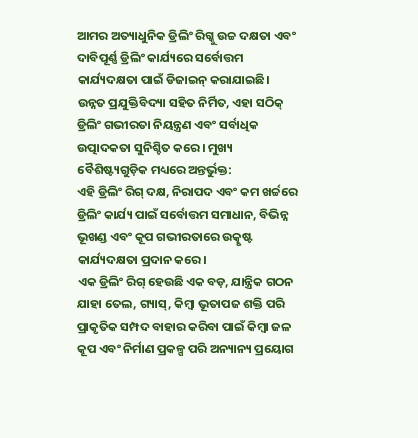ଆମର ଅତ୍ୟାଧୁନିକ ଡ୍ରିଲିଂ ରିଗ୍କୁ ଉଚ୍ଚ ଦକ୍ଷତା ଏବଂ ଦାବିପୂର୍ଣ୍ଣ ଡ୍ରିଲିଂ କାର୍ଯ୍ୟରେ ସର୍ବୋତ୍ତମ କାର୍ଯ୍ୟଦକ୍ଷତା ପାଇଁ ଡିଜାଇନ୍ କରାଯାଇଛି। ଉନ୍ନତ ପ୍ରଯୁକ୍ତିବିଦ୍ୟା ସହିତ ନିର୍ମିତ, ଏହା ସଠିକ୍ ଡ୍ରିଲିଂ ଗଭୀରତା ନିୟନ୍ତ୍ରଣ ଏବଂ ସର୍ବାଧିକ ଉତ୍ପାଦକତା ସୁନିଶ୍ଚିତ କରେ। ମୁଖ୍ୟ ବୈଶିଷ୍ଟ୍ୟଗୁଡ଼ିକ ମଧ୍ୟରେ ଅନ୍ତର୍ଭୁକ୍ତ:
ଏହି ଡ୍ରିଲିଂ ରିଗ୍ ଦକ୍ଷ, ନିରାପଦ ଏବଂ କମ ଖର୍ଚ୍ଚରେ ଡ୍ରିଲିଂ କାର୍ଯ୍ୟ ପାଇଁ ସର୍ବୋତ୍ତମ ସମାଧାନ, ବିଭିନ୍ନ ଭୂଖଣ୍ଡ ଏବଂ କୂପ ଗଭୀରତାରେ ଉତ୍କୃଷ୍ଟ କାର୍ଯ୍ୟଦକ୍ଷତା ପ୍ରଦାନ କରେ।
ଏକ ଡ୍ରିଲିଂ ରିଗ୍ ହେଉଛି ଏକ ବଡ଼, ଯାନ୍ତ୍ରିକ ଗଠନ ଯାହା ତେଲ, ଗ୍ୟାସ୍, କିମ୍ବା ଭୂତାପଜ ଶକ୍ତି ପରି ପ୍ରାକୃତିକ ସମ୍ପଦ ବାହାର କରିବା ପାଇଁ କିମ୍ବା ଜଳ କୂପ ଏବଂ ନିର୍ମାଣ ପ୍ରକଳ୍ପ ପରି ଅନ୍ୟାନ୍ୟ ପ୍ରୟୋଗ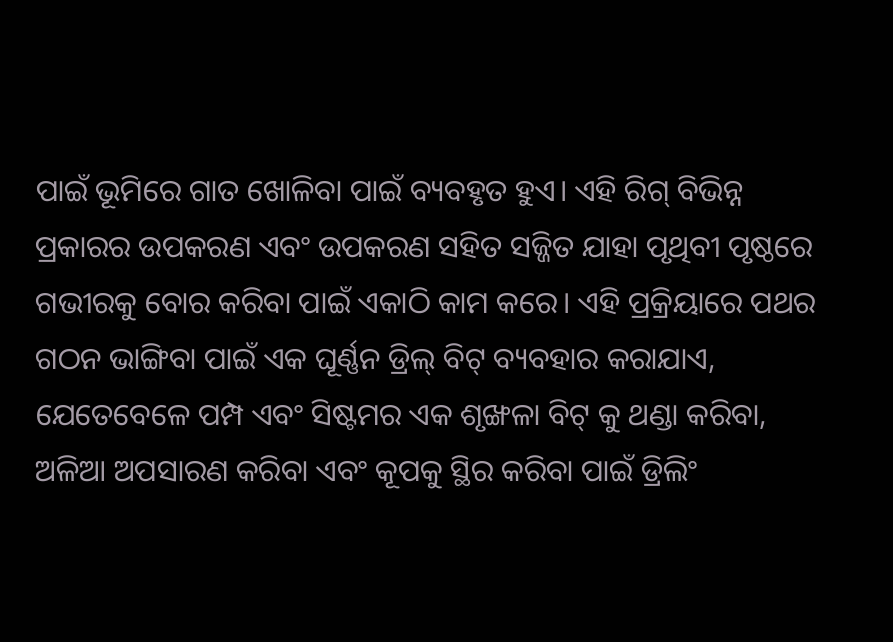ପାଇଁ ଭୂମିରେ ଗାତ ଖୋଳିବା ପାଇଁ ବ୍ୟବହୃତ ହୁଏ। ଏହି ରିଗ୍ ବିଭିନ୍ନ ପ୍ରକାରର ଉପକରଣ ଏବଂ ଉପକରଣ ସହିତ ସଜ୍ଜିତ ଯାହା ପୃଥିବୀ ପୃଷ୍ଠରେ ଗଭୀରକୁ ବୋର କରିବା ପାଇଁ ଏକାଠି କାମ କରେ। ଏହି ପ୍ରକ୍ରିୟାରେ ପଥର ଗଠନ ଭାଙ୍ଗିବା ପାଇଁ ଏକ ଘୂର୍ଣ୍ଣନ ଡ୍ରିଲ୍ ବିଟ୍ ବ୍ୟବହାର କରାଯାଏ, ଯେତେବେଳେ ପମ୍ପ ଏବଂ ସିଷ୍ଟମର ଏକ ଶୃଙ୍ଖଳା ବିଟ୍ କୁ ଥଣ୍ଡା କରିବା, ଅଳିଆ ଅପସାରଣ କରିବା ଏବଂ କୂପକୁ ସ୍ଥିର କରିବା ପାଇଁ ଡ୍ରିଲିଂ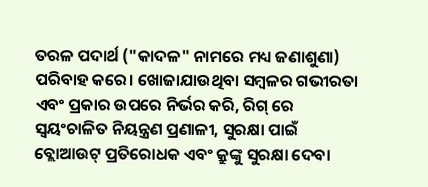ତରଳ ପଦାର୍ଥ ("କାଦଳ" ନାମରେ ମଧ୍ୟ ଜଣାଶୁଣା) ପରିବାହ କରେ। ଖୋଜାଯାଉଥିବା ସମ୍ବଳର ଗଭୀରତା ଏବଂ ପ୍ରକାର ଉପରେ ନିର୍ଭର କରି, ରିଗ୍ ରେ ସ୍ୱୟଂଚାଳିତ ନିୟନ୍ତ୍ରଣ ପ୍ରଣାଳୀ, ସୁରକ୍ଷା ପାଇଁ ବ୍ଲୋଆଉଟ୍ ପ୍ରତିରୋଧକ ଏବଂ କ୍ରୁଙ୍କୁ ସୁରକ୍ଷା ଦେବା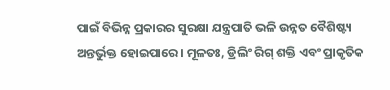ପାଇଁ ବିଭିନ୍ନ ପ୍ରକାରର ସୁରକ୍ଷା ଯନ୍ତ୍ରପାତି ଭଳି ଉନ୍ନତ ବୈଶିଷ୍ଟ୍ୟ ଅନ୍ତର୍ଭୁକ୍ତ ହୋଇପାରେ। ମୂଳତଃ, ଡ୍ରିଲିଂ ରିଗ୍ ଶକ୍ତି ଏବଂ ପ୍ରାକୃତିକ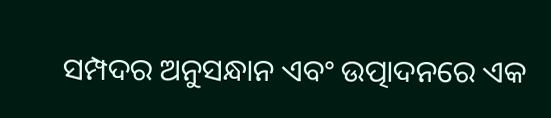ସମ୍ପଦର ଅନୁସନ୍ଧାନ ଏବଂ ଉତ୍ପାଦନରେ ଏକ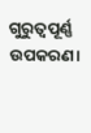ଗୁରୁତ୍ୱପୂର୍ଣ୍ଣ ଉପକରଣ।